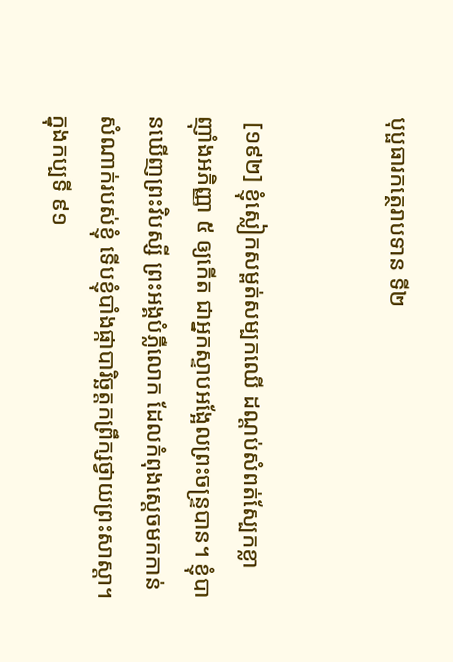បុប្ផធារកត្ថេរាបទាន ទី២


 [១៩២] ខ្ញុំស្លៀកសម្ពត់សម្បកឈើ ដណ្តប់សំពត់ស្បែកខ្លា ញ៉ាំងអភិញ្ញា ៥ ឲ្យកើត ជាអ្នកស្ទាបអង្អែលព្រះចន្ទ្របាន។ ខ្ញុំបានឃើញព្រះវិបស្សី ព្រះអង្គបំភ្លឺលោក ដែលកំពុងស្តេចមកកាន់សំណាក់របស់ខ្ញុំ ទើបខ្ញុំបាំងផ្កាបារិច្ឆត្តកព្រឹក្សថ្វាយព្រះសាស្តា។ ក្នុងកប្បទី ៩១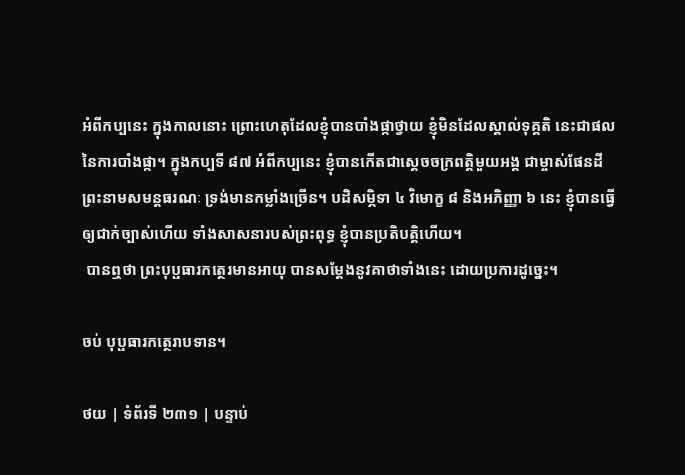អំពីកប្បនេះ ក្នុងកាលនោះ ព្រោះហេតុដែលខ្ញុំបានបាំងផ្កាថ្វាយ ខ្ញុំមិនដែលស្គាល់ទុគ្គតិ នេះជាផលនៃការបាំងផ្កា។ ក្នុងកប្បទី ៨៧ អំពីកប្បនេះ ខ្ញុំបានកើតជាស្តេចចក្រពត្តិមួយអង្គ ជាម្ចាស់ផែនដី ព្រះនាមសមន្តធរណៈ ទ្រង់មានកម្លាំងច្រើន។ បដិសម្ភិទា ៤ វិមោក្ខ ៨ និងអភិញ្ញា ៦ នេះ ខ្ញុំបានធ្វើឲ្យជាក់ច្បាស់ហើយ ទាំងសាសនារបស់ព្រះពុទ្ធ ខ្ញុំបានប្រតិបត្តិហើយ។
 បានឮថា ព្រះបុប្ផធារកត្ថេរមានអាយុ បានសម្តែងនូវគាថាទាំងនេះ ដោយប្រការដូច្នេះ។

ចប់ បុប្ផធារកត្ថេរាបទាន។

ថយ | ទំព័រទី ២៣១ | បន្ទាប់